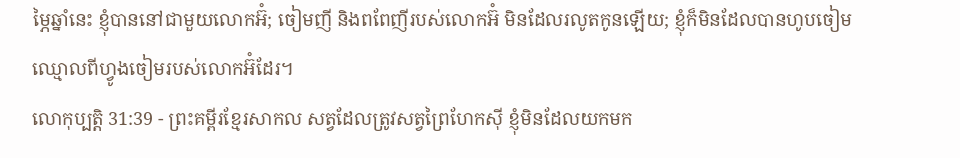ម្ភៃឆ្នាំនេះ ខ្ញុំបាននៅជាមួយលោកអ៊ំ; ចៀមញី និងពពែញីរបស់លោកអ៊ំ មិនដែលរលូតកូនឡើយ; ខ្ញុំក៏មិនដែលបានហូបចៀមឈ្មោលពីហ្វូងចៀមរបស់លោកអ៊ំដែរ។
លោកុប្បត្តិ 31:39 - ព្រះគម្ពីរខ្មែរសាកល សត្វដែលត្រូវសត្វព្រៃហែកស៊ី ខ្ញុំមិនដែលយកមក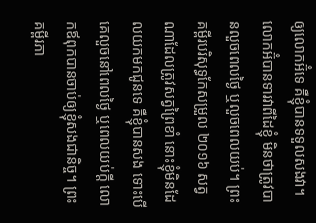ឲ្យលោកអ៊ំទេ គឺខ្ញុំបានទទួលសងវា។ លោកអ៊ំបានទារវាពីដៃខ្ញុំ មិនថាត្រូវបានលួចពេលថ្ងៃ ឬលួចពេលយប់។ ព្រះគម្ពីរបរិសុទ្ធកែសម្រួល ២០១៦ សត្វណាដែលត្រូវសត្វព្រៃខាំ នោះខ្ញុំមិនដែលយកមកជូនទេ គឺខ្ញុំបានសង ទោះបើគេលួចនៅពេលថ្ងៃ ឬពេលយប់ក្តី លោកឪពុកបានចាប់ឲ្យខ្ញុំសងជានិច្ច។ ព្រះគម្ពីរភា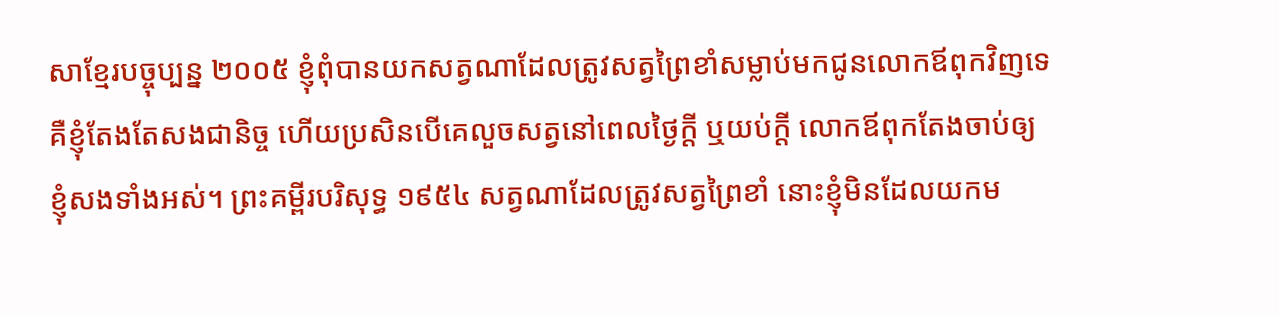សាខ្មែរបច្ចុប្បន្ន ២០០៥ ខ្ញុំពុំបានយកសត្វណាដែលត្រូវសត្វព្រៃខាំសម្លាប់មកជូនលោកឪពុកវិញទេ គឺខ្ញុំតែងតែសងជានិច្ច ហើយប្រសិនបើគេលួចសត្វនៅពេលថ្ងៃក្ដី ឬយប់ក្ដី លោកឪពុកតែងចាប់ឲ្យខ្ញុំសងទាំងអស់។ ព្រះគម្ពីរបរិសុទ្ធ ១៩៥៤ សត្វណាដែលត្រូវសត្វព្រៃខាំ នោះខ្ញុំមិនដែលយកម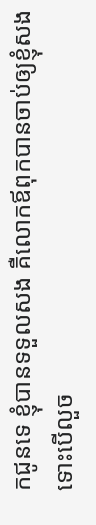កជូនទេ ខ្ញុំបានទទួលសង គឺលោកឪពុកបានចាប់ឲ្យខ្ញុំសង ទោះបើលួច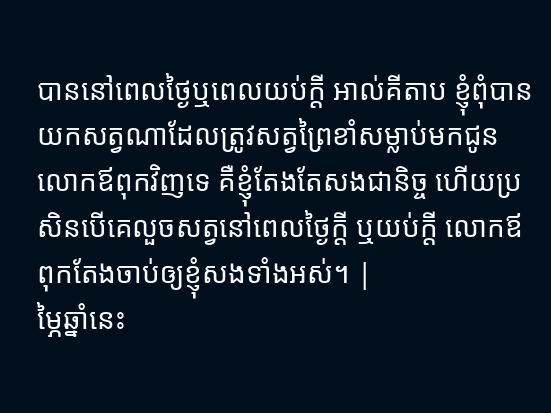បាននៅពេលថ្ងៃឬពេលយប់ក្តី អាល់គីតាប ខ្ញុំពុំបានយកសត្វណាដែលត្រូវសត្វព្រៃខាំសម្លាប់មកជូនលោកឪពុកវិញទេ គឺខ្ញុំតែងតែសងជានិច្ច ហើយប្រសិនបើគេលួចសត្វនៅពេលថ្ងៃក្តី ឬយប់ក្តី លោកឪពុកតែងចាប់ឲ្យខ្ញុំសងទាំងអស់។ |
ម្ភៃឆ្នាំនេះ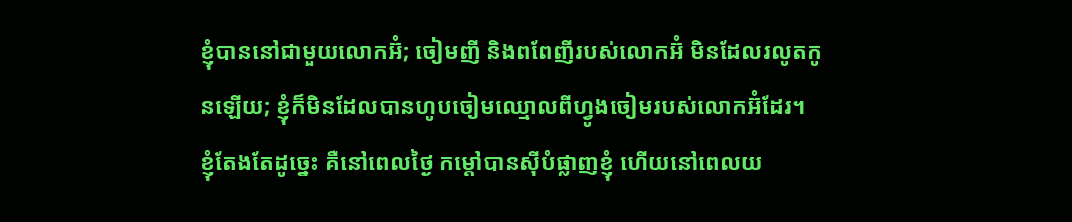ខ្ញុំបាននៅជាមួយលោកអ៊ំ; ចៀមញី និងពពែញីរបស់លោកអ៊ំ មិនដែលរលូតកូនឡើយ; ខ្ញុំក៏មិនដែលបានហូបចៀមឈ្មោលពីហ្វូងចៀមរបស់លោកអ៊ំដែរ។
ខ្ញុំតែងតែដូច្នេះ គឺនៅពេលថ្ងៃ កម្ដៅបានស៊ីបំផ្លាញខ្ញុំ ហើយនៅពេលយ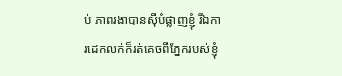ប់ ភាពរងាបានស៊ីបំផ្លាញខ្ញុំ រីឯការដេកលក់ក៏រត់គេចពីភ្នែករបស់ខ្ញុំ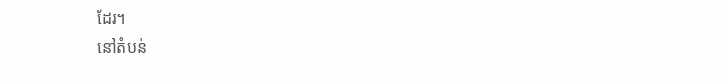ដែរ។
នៅតំបន់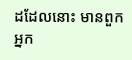ដដែលនោះ មានពួកអ្នក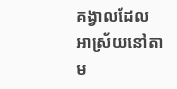គង្វាលដែលអាស្រ័យនៅតាម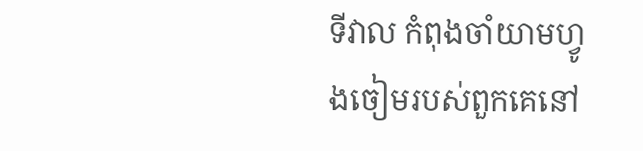ទីវាល កំពុងចាំយាមហ្វូងចៀមរបស់ពួកគេនៅ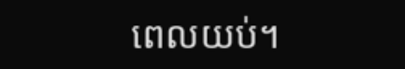ពេលយប់។